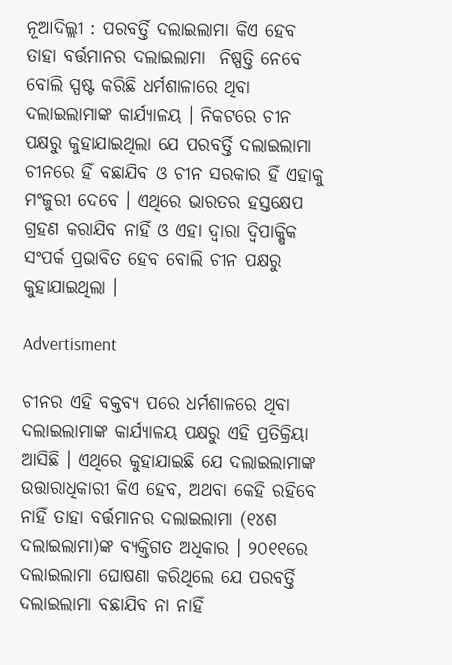ନୂଆଦିଲ୍ଲୀ : ପରବର୍ତ୍ତି ଦଲାଇଲାମା କିଏ ହେବ ତାହା ବର୍ତ୍ତମାନର ଦଲାଇଲାମା  ନିଷ୍ପତ୍ତି ନେବେ ବୋଲି ସ୍ପଷ୍ଟ କରିଛି ଧର୍ମଶାଳାରେ ଥିବା ଦଲାଇଲାମାଙ୍କ କାର୍ଯ୍ୟାଳୟ । ନିକଟରେ ଚୀନ ପକ୍ଷରୁ କୁହାଯାଇଥିଲା ଯେ ପରବର୍ତ୍ତି ଦଲାଇଲାମା ଚୀନରେ ହିଁ ବଛାଯିବ ଓ ଚୀନ ସରକାର ହିଁ ଏହାକୁ ମଂଜୁରୀ ଦେବେ । ଏଥିରେ ଭାରତର ହସ୍ତକ୍ଷେପ ଗ୍ରହଣ କରାଯିବ ନାହିଁ ଓ ଏହା ଦ୍ୱାରା ଦ୍ୱିପାକ୍ଷିକ  ସଂପର୍କ ପ୍ରଭାବିତ ହେବ ବୋଲି ଚୀନ ପକ୍ଷରୁ କୁହାଯାଇଥିଲା ।

Advertisment

ଚୀନର ଏହି ବକ୍ତବ୍ୟ ପରେ ଧର୍ମଶାଳରେ ଥିବା ଦଲାଇଲାମାଙ୍କ କାର୍ଯ୍ୟାଳୟ ପକ୍ଷରୁ ଏହି ପ୍ରତିକ୍ରିୟା ଆସିଛି । ଏଥିରେ କୁହାଯାଇଛି ଯେ ଦଲାଇଲାମାଙ୍କ ଉତ୍ତାରାଧିକାରୀ କିଏ ହେବ, ଅଥବା କେହି ରହିବେ ନାହିଁ ତାହା ବର୍ତ୍ତମାନର ଦଲାଇଲାମା (୧୪ଶ ଦଲାଇଲାମା)ଙ୍କ ବ୍ୟକ୍ତିଗତ ଅଧିକାର । ୨୦୧୧ରେ ଦଲାଇଲାମା ଘୋଷଣା କରିଥିଲେ ଯେ ପରବର୍ତ୍ତି ଦଲାଇଲାମା ବଛାଯିବ ନା ନାହିଁ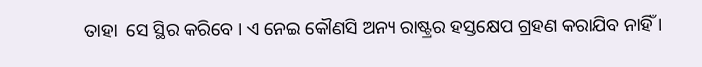ତାହା  ସେ ସ୍ଥିର କରିବେ । ଏ ନେଇ କୌଣସି ଅନ୍ୟ ରାଷ୍ଟ୍ରର ହସ୍ତକ୍ଷେପ ଗ୍ରହଣ କରାଯିବ ନାହିଁ ।